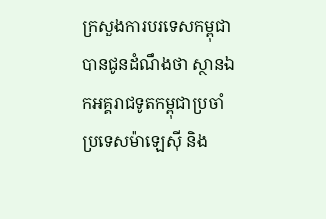ក្រសួងការបរទេសកម្ពុជាបានជូនដំណឹងថា ស្ថានឯកអគ្គរាជទូតកម្ពុជាប្រចាំប្រទេសម៉ាឡេស៊ី និង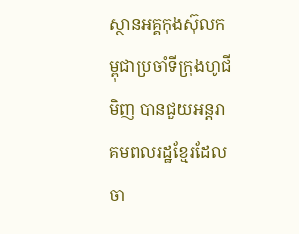ស្ថានអគ្គកុងស៊ុលកម្ពុជាប្រចាំទីក្រុងហូជីមិញ បានជួយអន្ដរាគមពលរដ្ឋខ្មែរដែលចា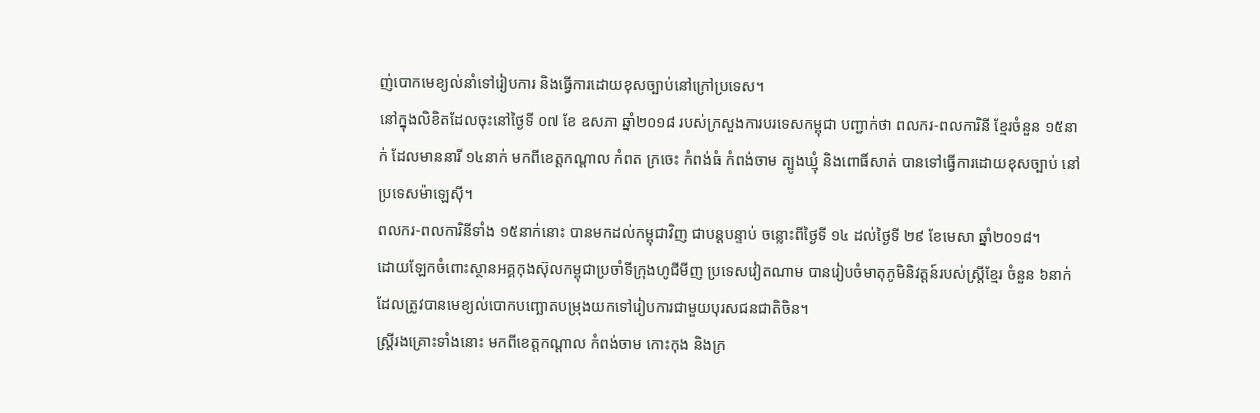ញ់បោកមេខ្យល់នាំទៅរៀបការ និងធ្វើការដោយខុសច្បាប់នៅក្រៅប្រទេស។
នៅក្នុងលិខិតដែលចុះនៅថ្ងៃទី ០៧ ខែ ឧសភា ឆ្នាំ២០១៨ របស់ក្រសួងការបរទេសកម្ពុជា បញ្ជាក់ថា ពលករ-ពលការិនី ខ្មែរចំនួន ១៥នាក់ ដែលមាននារី ១៤នាក់ មកពីខេត្តកណ្ដាល កំពត ក្រចេះ កំពង់ធំ កំពង់ចាម ត្បូងឃ្មុំ និងពោធិ៍សាត់ បានទៅធ្វើការដោយខុសច្បាប់ នៅប្រទេសម៉ាឡេស៊ី។
ពលករ-ពលការិនីទាំង ១៥នាក់នោះ បានមកដល់កម្ពុជាវិញ ជាបន្ដបន្ទាប់ ចន្លោះពីថ្ងៃទី ១៤ ដល់ថ្ងៃទី ២៩ ខែមេសា ឆ្នាំ២០១៨។
ដោយឡែកចំពោះស្ថានអគ្គកុងស៊ុលកម្ពុជាប្រចាំទីក្រុងហូជីមីញ ប្រទេសវៀតណាម បានរៀបចំមាតុភូមិនិវត្តន៍របស់ស្រ្ដីខ្មែរ ចំនួន ៦នាក់ ដែលត្រូវបានមេខ្យល់បោកបញ្ឆោតបម្រុងយកទៅរៀបការជាមួយបុរសជនជាតិចិន។
ស្រ្ដីរងគ្រោះទាំងនោះ មកពីខេត្តកណ្ដាល កំពង់ចាម កោះកុង និងក្រ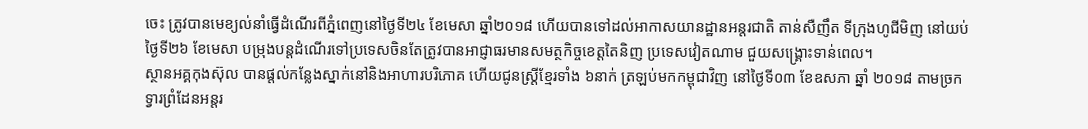ចេះ ត្រូវបានមេខ្យល់នាំធ្វើដំណើរពីភ្នំពេញនៅថ្ងៃទី២៤ ខែមេសា ឆ្នាំ២០១៨ ហើយបានទៅដល់អាកាសយានដ្ឋានអន្ដរជាតិ តាន់សឺញឹត ទីក្រុងហូជីមិញ នៅយប់ថ្ងៃទី២៦ ខែមេសា បម្រុងបន្ដដំណើរទៅប្រទេសចិនតែត្រូវបានអាជ្ញាធរមានសមត្ថកិច្ចខេត្តតៃនិញ ប្រទេសវៀតណាម ជួយសង្រ្គោះទាន់ពេល។
ស្ថានអគ្គកុងស៊ុល បានផ្ដល់កន្លែងស្នាក់នៅនិងអាហារបរិភោគ ហើយជូនស្រ្ដីខ្មែរទាំង ៦នាក់ ត្រឡប់មកកម្ពុជាវិញ នៅថ្ងៃទី០៣ ខែឧសភា ឆ្នាំ ២០១៨ តាមច្រកទ្វារព្រំដែនអន្ដរ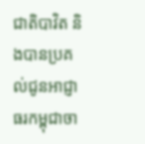ជាតិបាវិត និងបានប្រគល់ជូនអាជ្ញាធរកម្ពុជាចា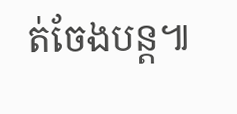ត់ចែងបន្ដ៕